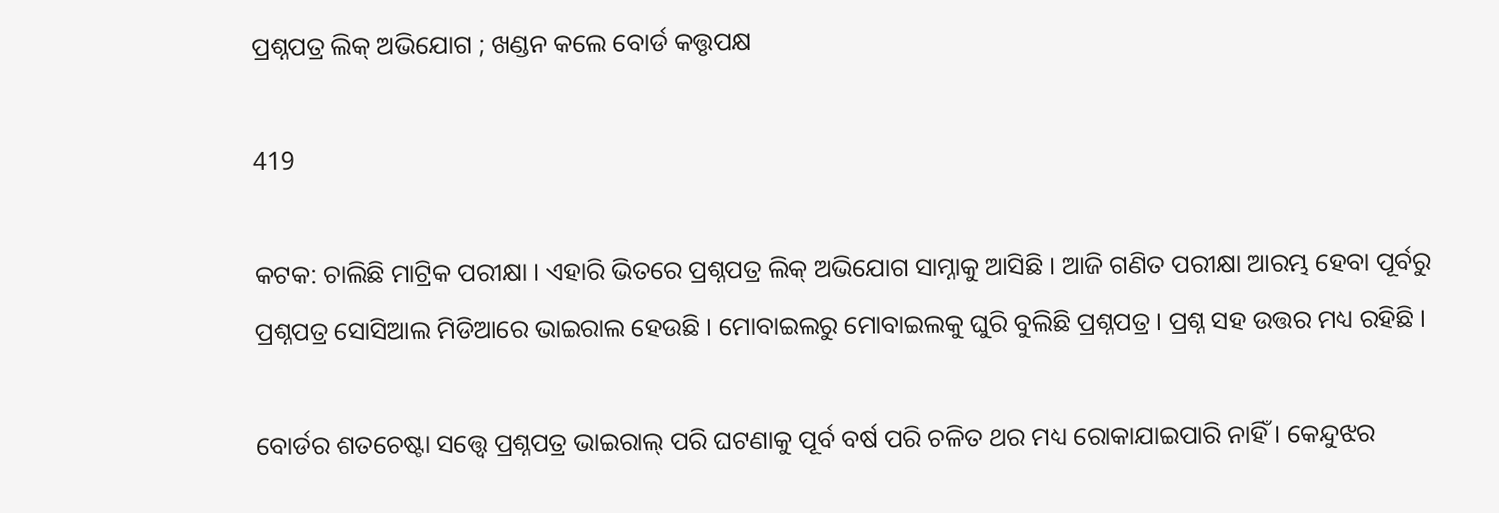ପ୍ରଶ୍ନପତ୍ର ଲିକ୍ ଅଭିଯୋଗ ; ଖଣ୍ଡନ କଲେ ବୋର୍ଡ କତ୍ତୃପକ୍ଷ

419

କଟକ: ଚାଲିଛି ମାଟ୍ରିକ ପରୀକ୍ଷା । ଏହାରି ଭିତରେ ପ୍ରଶ୍ନପତ୍ର ଲିକ୍ ଅଭିଯୋଗ ସାମ୍ନାକୁ ଆସିଛି । ଆଜି ଗଣିତ ପରୀକ୍ଷା ଆରମ୍ଭ ହେବା ପୂର୍ବରୁ ପ୍ରଶ୍ନପତ୍ର ସୋସିଆଲ ମିଡିଆରେ ଭାଇରାଲ ହେଉଛି । ମୋବାଇଲରୁ ମୋବାଇଲକୁ ଘୁରି ବୁଲିଛି ପ୍ରଶ୍ନପତ୍ର । ପ୍ରଶ୍ନ ସହ ଉତ୍ତର ମଧ୍ୟ ରହିଛି ।

ବୋର୍ଡର ଶତଚେଷ୍ଟା ସତ୍ତ୍ୱେ ପ୍ରଶ୍ନପତ୍ର ଭାଇରାଲ୍ ପରି ଘଟଣାକୁ ପୂର୍ବ ବର୍ଷ ପରି ଚଳିତ ଥର ମଧ୍ୟ ରୋକାଯାଇପାରି ନାହିଁ । କେନ୍ଦୁଝର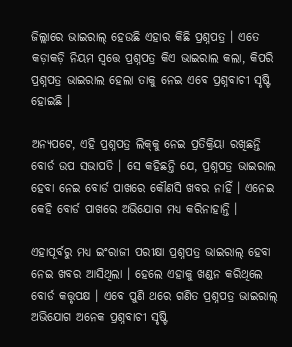ଜିଲ୍ଲାରେ ଭାଇରାଲ୍ ହେଉଛି ଏହାର କିଛି ପ୍ରଶ୍ନପତ୍ର । ଏତେ କଡ଼ାକଡ଼ି ନିୟମ ସ୍ୱତ୍ତେ ପ୍ରଶ୍ନପତ୍ର କିଏ ଭାଇରାଲ କଲା, କିପରି ପ୍ରଶ୍ନପତ୍ର ଭାଇରାଲ ହେଲା ତାକୁ ନେଇ ଏବେ ପ୍ରଶ୍ନବାଚୀ ସୃଷ୍ଟି ହୋଇଛି ।

ଅନ୍ୟପଟେ, ଏହି ପ୍ରଶ୍ନପତ୍ର ଲିକ୍‌କୁ ନେଇ ପ୍ରତିକ୍ରିୟା ରଖିଛନ୍ତି ବୋର୍ଡ ଉପ ସଭାପତି । ସେ କହିଛନ୍ତି ଯେ, ପ୍ରଶ୍ନପତ୍ର ଭାଇରାଲ ହେବା ନେଇ ବୋର୍ଡ ପାଖରେ କୌଣସି ଖବର ନାହିଁ । ଏନେଇ କେହି ବୋର୍ଡ ପାଖରେ ଅଭିଯୋଗ ମଧ୍ୟ କରିନାହାନ୍ତି ।

ଏହାପୂର୍ବରୁ ମଧ୍ୟ ଇଂରାଜୀ ପରୀକ୍ଷା ପ୍ରଶ୍ନପତ୍ର ଭାଇରାଲ୍ ହେବା ନେଇ ଖବର ଆସିଥିଲା । ହେଲେ ଏହାକୁ ଖଣ୍ଡନ କରିଥିଲେ ବୋର୍ଡ କତ୍ତୃପକ୍ଷ । ଏବେ ପୁଣି ଥରେ ଗଣିତ ପ୍ରଶ୍ନପତ୍ର ଭାଇରାଲ୍ ଅଭିଯୋଗ ଅନେକ ପ୍ରଶ୍ନବାଚୀ ସୃଷ୍ଟି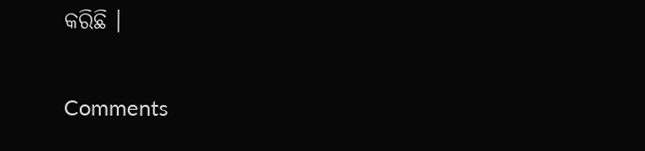କରିଛି ।

Comments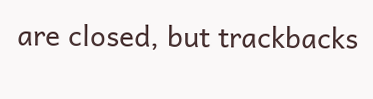are closed, but trackbacks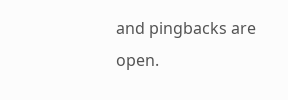and pingbacks are open.